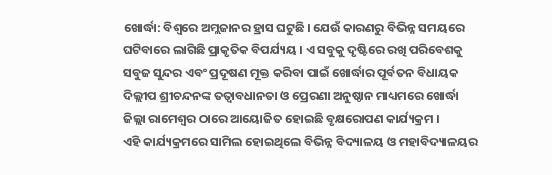ଖୋର୍ଦ୍ଧା: ବିଶ୍ବରେ ଅମ୍ଲଜାନର ହ୍ରାସ ଘଟୁଛି । ଯେଉଁ କାରଣରୁ ବିଭିନ୍ନ ସମୟରେ ଘଟିବାରେ ଲାଗିଛି ପ୍ରାକୃତିକ ବିପର୍ଯ୍ୟୟ । ଏ ସବୁକୁ ଦୃଷ୍ଟିରେ ରଖି ପରିବେଶକୁ ସବୁଜ ସୁନ୍ଦର ଏବଂ ପ୍ରଦୂଷଣ ମୂକ୍ତ କରିବା ପାଇଁ ଖୋର୍ଦ୍ଧାର ପୂର୍ବତନ ବିଧାୟକ ଦିଲ୍ଲୀପ ଶ୍ରୀଚନ୍ଦନଙ୍କ ତତ୍ବାବଧାନତା ଓ ପ୍ରେରଣା ଅନୁଷ୍ଠାନ ମାଧ୍ୟମରେ ଖୋର୍ଦ୍ଧା ଜିଲ୍ଲା ରାମେଶ୍ବର ଠାରେ ଆୟୋଜିତ ହୋଇଛି ବୃକ୍ଷରୋପଣ କାର୍ଯ୍ୟକ୍ରମ ।
ଏହି କାର୍ଯ୍ୟକ୍ରମରେ ସାମିଲ ହୋଇଥିଲେ ବିଭିନ୍ନ ବିଦ୍ୟାଳୟ ଓ ମହାବିଦ୍ୟାଳୟର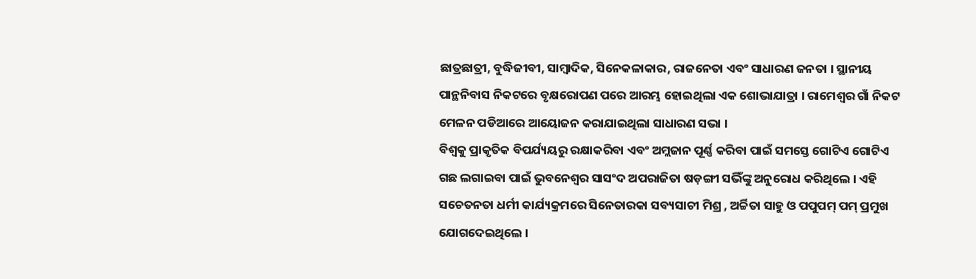ଛାତ୍ରଛାତ୍ରୀ, ବୁଦ୍ଧିଜୀବୀ, ସାମ୍ବାଦିକ, ସିନେକଳାକାର, ରାଜନେତା ଏବଂ ସାଧାରଣ ଜନତା । ସ୍ଥାନୀୟ ପାନ୍ଥନିବାସ ନିକଟରେ ବୃକ୍ଷରୋପଣ ପରେ ଆରମ୍ଭ ହୋଇଥିଲା ଏକ ଶୋଭାଯାତ୍ରା । ରାମେଶ୍ବର ଗାଁ ନିକଟ ମେଳନ ପଡିଆରେ ଆୟୋଜନ କରାଯାଇଥିଲା ସାଧାରଣ ସଭା ।
ବିଶ୍ବକୁ ପ୍ରାକୃତିକ ବିପର୍ଯ୍ୟୟରୁ ରକ୍ଷାକରିବା ଏବଂ ଅମ୍ଲଜାନ ପୂର୍ଣ୍ଣ କରିବା ପାଇଁ ସମସ୍ତେ ଗୋଟିଏ ଗୋଟିଏ ଗଛ ଲଗାଇବା ପାଇଁ ଭୁବନେଶ୍ବର ସାସଂଦ ଅପରାଜିତା ଷଡ଼ଙ୍ଗୀ ସଭିଁଙ୍କୁ ଅନୁରୋଧ କରିଥିଲେ । ଏହି ସଚେତନତା ଧର୍ମୀ କାର୍ଯ୍ୟକ୍ରମରେ ସିନେତାରକା ସବ୍ୟସାଚୀ ମିଶ୍ର , ଅର୍ଚ୍ଚିତା ସାହୁ ଓ ପପୁପମ୍ ପମ୍ ପ୍ରମୁଖ ଯୋଗଦେଇଥିଲେ ।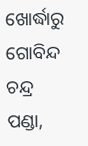ଖୋର୍ଦ୍ଧାରୁ ଗୋବିନ୍ଦ ଚନ୍ଦ୍ର ପଣ୍ଡା,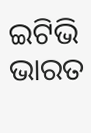ଇଟିଭି ଭାରତ